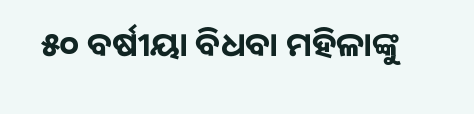୫୦ ବର୍ଷୀୟା ବିଧବା ମହିଳାଙ୍କୁ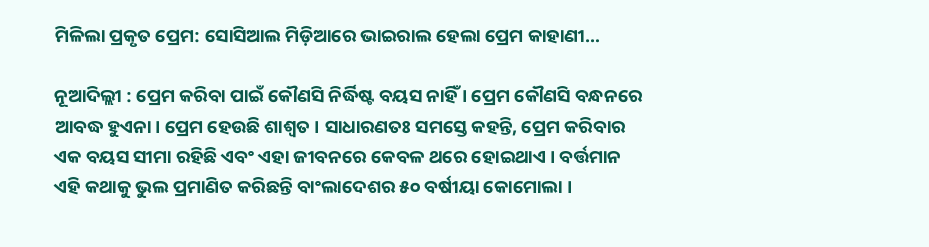ମିଳିଲା ପ୍ରକୃତ ପ୍ରେମ: ସୋସିଆଲ ମିଡ଼ିଆରେ ଭାଇରାଲ ହେଲା ପ୍ରେମ କାହାଣୀ…

ନୂଆଦିଲ୍ଲୀ : ପ୍ରେମ କରିବା ପାଇଁ କୌଣସି ନିର୍ଦ୍ଧିଷ୍ଟ ବୟସ ନାହିଁ । ପ୍ରେମ କୌଣସି ବନ୍ଧନରେ ଆବଦ୍ଧ ହୁଏନା। ପ୍ରେମ ହେଉଛି ଶାଶ୍ୱତ । ସାଧାରଣତଃ ସମସ୍ତେ କହନ୍ତି, ପ୍ରେମ କରିବାର ଏକ ବୟସ ସୀମା ରହିଛି ଏବଂ ଏହା ଜୀବନରେ କେବଳ ଥରେ ହୋଇଥାଏ । ବର୍ତ୍ତମାନ ଏହି କଥାକୁ ଭୁଲ ପ୍ରମାଣିତ କରିଛନ୍ତି ବାଂଲାଦେଶର ୫୦ ବର୍ଷୀୟା କୋମୋଲା ।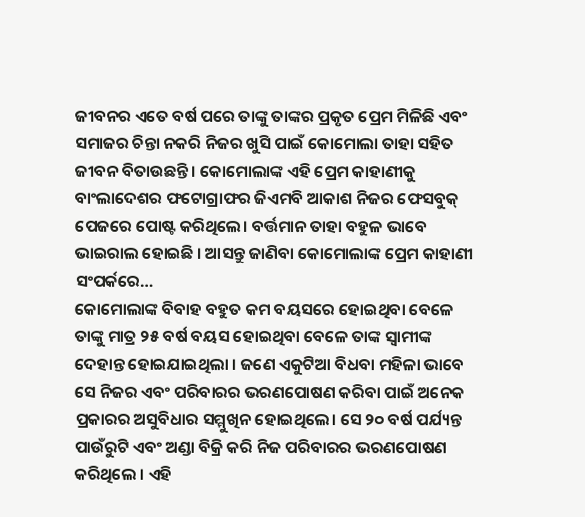ଜୀବନର ଏତେ ବର୍ଷ ପରେ ତାଙ୍କୁ ତାଙ୍କର ପ୍ରକୃତ ପ୍ରେମ ମିଳିଛି ଏବଂ ସମାଜର ଚିନ୍ତା ନକରି ନିଜର ଖୁସି ପାଇଁ କୋମୋଲା ତାହା ସହିତ ଜୀବନ ବିତାଉଛନ୍ତି । କୋମୋଲାଙ୍କ ଏହି ପ୍ରେମ କାହାଣୀକୁ ବାଂଲାଦେଶର ଫଟୋଗ୍ରାଫର ଜିଏମବି ଆକାଶ ନିଜର ଫେସବୁକ୍‌ ପେଜରେ ପୋଷ୍ଟ କରିଥିଲେ। ବର୍ତ୍ତମାନ ତାହା ବହୁଳ ଭାବେ ଭାଇରାଲ ହୋଇଛି । ଆସନ୍ତୁ ଜାଣିବା କୋମୋଲାଙ୍କ ପ୍ରେମ କାହାଣୀ ସଂପର୍କରେ…
କୋମୋଲାଙ୍କ ବିବାହ ବହୁତ କମ ବୟସରେ ହୋଇଥିବା ବେଳେ ତାଙ୍କୁ ମାତ୍ର ୨୫ ବର୍ଷ ବୟସ ହୋଇଥିବା ବେଳେ ତାଙ୍କ ସ୍ୱାମୀଙ୍କ ଦେହାନ୍ତ ହୋଇଯାଇଥିଲା । ଜଣେ ଏକୁଟିଆ ବିଧବା ମହିଳା ଭାବେ ସେ ନିଜର ଏବଂ ପରିବାରର ଭରଣପୋଷଣ କରିବା ପାଇଁ ଅନେକ ପ୍ରକାରର ଅସୁବିଧାର ସମ୍ମୁଖିନ ହୋଇଥିଲେ। ସେ ୨୦ ବର୍ଷ ପର୍ଯ୍ୟନ୍ତ ପାଉଁରୁଟି ଏବଂ ଅଣ୍ଡା ବିକ୍ରି କରି ନିଜ ପରିବାରର ଭରଣପୋଷଣ କରିଥିଲେ । ଏହି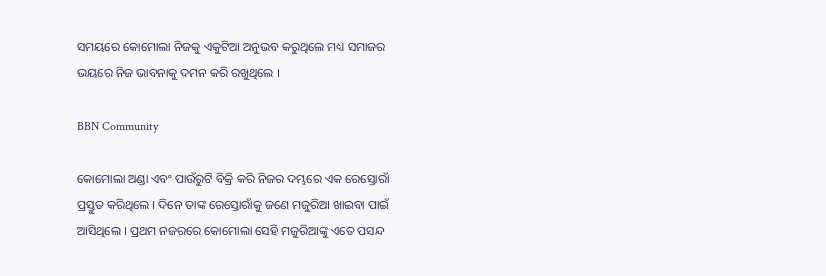ସମୟରେ କୋମୋଲା ନିଜକୁ ଏକୁଟିଆ ଅନୁଭବ କରୁଥିଲେ ମଧ୍ୟ ସମାଜର ଭୟରେ ନିଜ ଭାବନାକୁ ଦମନ କରି ରଖୁଥିଲେ ।

BBN Community

କୋମୋଲା ଅଣ୍ଡା ଏବଂ ପାଉଁରୁଟି ବିକ୍ରି କରି ନିଜର ଦମ୍ଭରେ ଏକ ରେସ୍ତୋରାଁ ପ୍ରସ୍ତୁତ କରିଥିଲେ । ଦିନେ ତାଙ୍କ ରେସ୍ତୋରାଁକୁ ଜଣେ ମଜୁରିଆ ଖାଇବା ପାଇଁ ଆସିଥିଲେ । ପ୍ରଥମ ନଜରରେ କୋମୋଲା ସେହି ମଜୁରିଆଙ୍କୁ ଏତେ ପସନ୍ଦ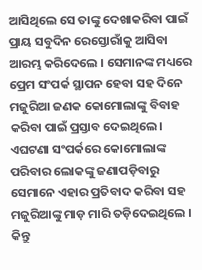ଆସିଥିଲେ ସେ ତାଙ୍କୁ ଦେଖାକରିବା ପାଇଁ ପ୍ରାୟ ସବୁଦିନ ରେସ୍ତୋରାଁକୁ ଆସିବା ଆରମ୍ଭ କରିଦେଲେ । ସେମାନଙ୍କ ମଧ୍ୟରେ ପ୍ରେମ ସଂପର୍କ ସ୍ଥାପନ ହେବା ସହ ଦିନେ ମଜୁରିଆ ଜଣକ କୋମୋଲାଙ୍କୁ ବିବାହ କରିବା ପାଇଁ ପ୍ରସ୍ତାବ ଦେଇଥିଲେ। ଏଘଟଣା ସଂପର୍କରେ କୋମୋଲାଙ୍କ ପରିବାର ଲୋକଙ୍କୁ ଜଣାପଡ଼ିବାରୁ ସେମାନେ ଏହାର ପ୍ରତିବାଦ କରିବା ସହ ମଜୁରିଆଙ୍କୁ ମାଡ଼ ମାରି ତଡ଼ିଦେଇଥିଲେ । କିନ୍ତୁ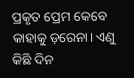ପ୍ରକୃତ ପ୍ରେମ କେବେ କାହାକୁ ଡ଼ରେନା। ଏଣୁ କିଛି ଦିନ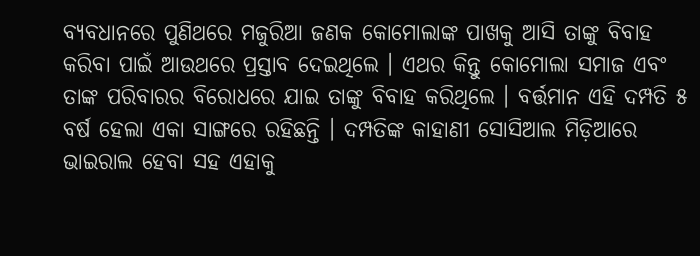ବ୍ୟବଧାନରେ ପୁଣିଥରେ ମଜୁରିଆ ଜଣକ କୋମୋଲାଙ୍କ ପାଖକୁ ଆସି ତାଙ୍କୁ ବିବାହ କରିବା ପାଇଁ ଆଉଥରେ ପ୍ରସ୍ତାବ ଦେଇଥିଲେ । ଏଥର କିନ୍ତୁ କୋମୋଲା ସମାଜ ଏବଂ ତାଙ୍କ ପରିବାରର ବିରୋଧରେ ଯାଇ ତାଙ୍କୁ ବିବାହ କରିଥିଲେ । ବର୍ତ୍ତମାନ ଏହି ଦମ୍ପତି ୫ ବର୍ଷ ହେଲା ଏକା ସାଙ୍ଗରେ ରହିଛନ୍ତି । ଦମ୍ପତିଙ୍କ କାହାଣୀ ସୋସିଆଲ ମିଡ଼ିଆରେ ଭାଇରାଲ ହେବା ସହ ଏହାକୁ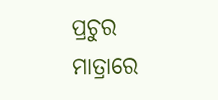ପ୍ରଚୁର ମାତ୍ରାରେ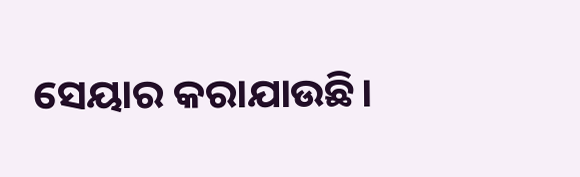ସେୟାର କରାଯାଉଛି।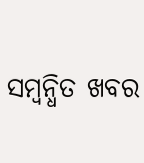ସମ୍ବନ୍ଧିତ ଖବର